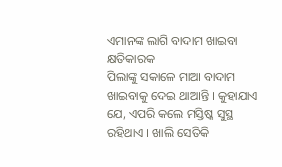ଏମାନଙ୍କ ଲାଗି ବାଦାମ ଖାଇବା କ୍ଷତିକାରକ
ପିଲାଙ୍କୁ ସକାଳେ ମାଆ ବାଦାମ ଖାଇବାକୁ ଦେଇ ଥାଆନ୍ତି । କୁହାଯାଏ ଯେ, ଏପରି କଲେ ମସ୍ତିଷ୍କ ସୁସ୍ଥ ରହିଥାଏ । ଖାଲି ସେତିକି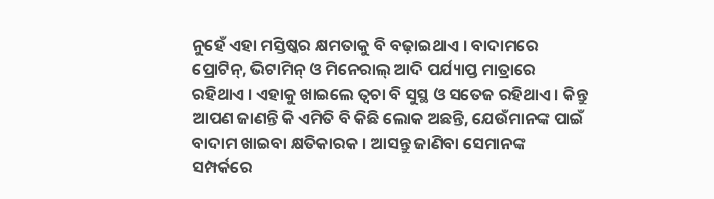ନୁହେଁ ଏହା ମସ୍ତିଷ୍କର କ୍ଷମତାକୁ ବି ବଢ଼ାଇଥାଏ । ବାଦାମରେ ପ୍ରୋଟିନ୍, ଭିଟାମିନ୍ ଓ ମିନେରାଲ୍ ଆଦି ପର୍ଯ୍ୟାପ୍ତ ମାତ୍ରାରେ ରହିଥାଏ । ଏହାକୁ ଖାଇଲେ ତ୍ୱଚା ବି ସୁସ୍ଥ ଓ ସତେଜ ରହିଥାଏ । କିନ୍ତୁ ଆପଣ ଜାଣନ୍ତି କି ଏମିତି ବି କିଛି ଲୋକ ଅଛନ୍ତି, ଯେଉଁମାନଙ୍କ ପାଇଁ ବାଦାମ ଖାଇବା କ୍ଷତିକାରକ । ଆସନ୍ତୁ ଜାଣିବା ସେମାନଙ୍କ ସମ୍ପର୍କରେ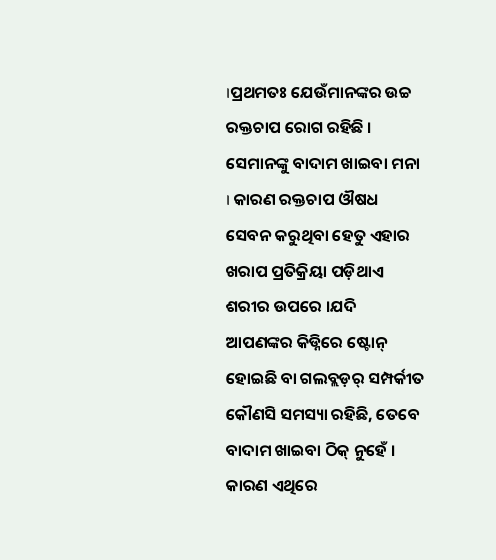।ପ୍ରଥମତଃ ଯେଉଁମାନଙ୍କର ଉଚ୍ଚ ରକ୍ତଚାପ ରୋଗ ରହିଛି । ସେମାନଙ୍କୁ ବାଦାମ ଖାଇବା ମନା । କାରଣ ରକ୍ତଚାପ ଔଷଧ ସେବନ କରୁଥିବା ହେତୁ ଏହାର ଖରାପ ପ୍ରତିକ୍ରିୟା ପଡ଼ିଥାଏ ଶରୀର ଉପରେ ।ଯଦି ଆପଣଙ୍କର କିଡ୍ନିରେ ଷ୍ଟୋନ୍ ହୋଇଛି ବା ଗଲବ୍ଲଡ଼ର୍ ସମ୍ପର୍କୀତ କୌଣସି ସମସ୍ୟା ରହିଛି, ତେବେ ବାଦାମ ଖାଇବା ଠିକ୍ ନୁହେଁ । କାରଣ ଏଥିରେ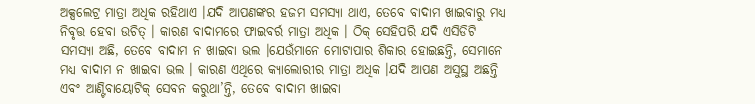ଅକ୍ସଲେଟ୍ର ମାତ୍ରା ଅଧିକ ରହିଥାଏ ।ଯଦି ଆପଣଙ୍କର ହଜମ ସମସ୍ୟା ଥାଏ, ତେବେ ବାଦାମ ଖାଇବାରୁ ମଧ୍ୟ ନିବୃତ୍ତ ହେବା ଉଚିତ୍ । କାରଣ ବାଦାମରେ ଫାଇବର୍ର ମାତ୍ରା ଅଧିକ । ଠିକ୍ ସେହିପରି ଯଦି ଏସିଡିଟି ସମସ୍ୟା ଅଛି, ତେବେ ବାଦାମ ନ ଖାଇବା ଭଲ ।ଯେଉଁମାନେ ମୋଟାପାର ଶିକାର ହୋଇଛନ୍ତି, ସେମାନେ ମଧ୍ୟ ବାଦାମ ନ ଖାଇବା ଭଲ । କାରଣ ଏଥିରେ କ୍ୟାଲୋରୀର ମାତ୍ରା ଅଧିକ ।ଯଦି ଆପଣ ଅସୁସ୍ଥ ଅଛନ୍ତି ଏବଂ ଆଣ୍ଟିବାୟୋଟିକ୍ ସେବନ କରୁଥା’ନ୍ତି, ତେବେ ବାଦାମ ଖାଇବା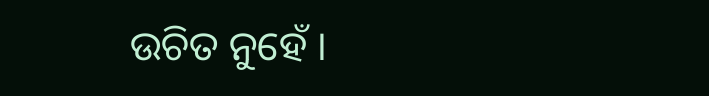ଉଚିତ ନୁହେଁ ।